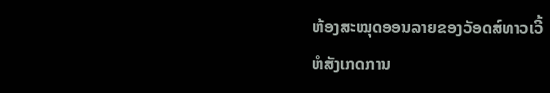ຫ້ອງສະໝຸດອອນລາຍຂອງວັອດສ໌ທາວເວີ້
ຫໍສັງເກດການ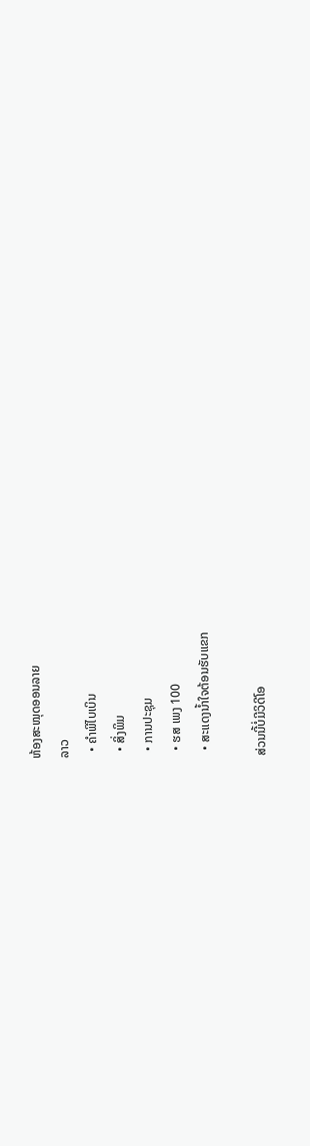ຫ້ອງສະໝຸດອອນລາຍ
ລາວ
  • ຄຳພີໄບເບິນ
  • ສິ່ງພິມ
  • ການປະຊຸມ
  • ຮສ ເພງ 100
  • ສະແດງນ້ຳໃຈຕ້ອນຮັບແຂກ

ສ່ວນນີ້ບໍ່ມີວິດີໂອ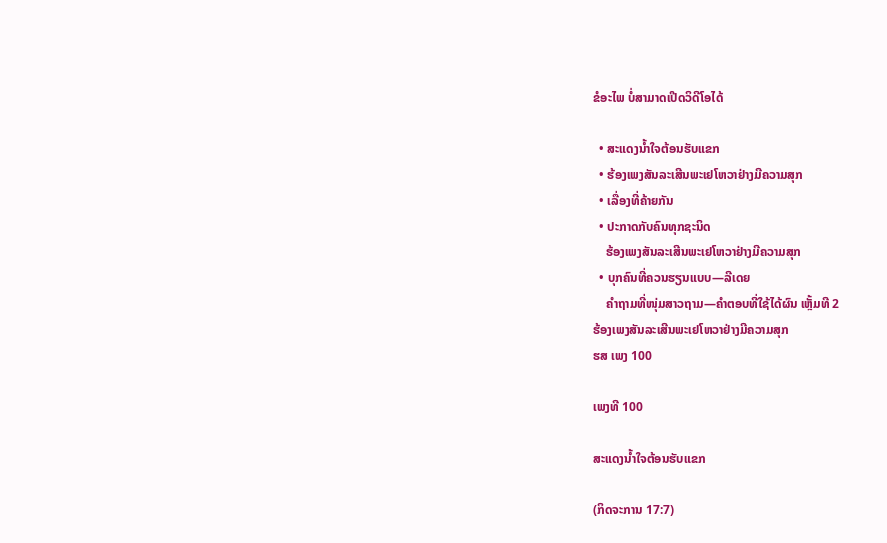ຂໍອະໄພ ບໍ່ສາມາດເປີດວິດີໂອໄດ້

  • ສະແດງນ້ຳໃຈຕ້ອນຮັບແຂກ
  • ຮ້ອງເພງສັນລະເສີນພະເຢໂຫວາຢ່າງມີຄວາມສຸກ
  • ເລື່ອງທີ່ຄ້າຍກັນ
  • ປະກາດກັບຄົນທຸກຊະນິດ
    ຮ້ອງເພງສັນລະເສີນພະເຢໂຫວາຢ່າງມີຄວາມສຸກ
  • ບຸກຄົນທີ່ຄວນຮຽນແບບ—ລີເດຍ
    ຄຳຖາມທີ່ໜຸ່ມສາວຖາມ—ຄຳຕອບທີ່ໃຊ້ໄດ້ຜົນ ເຫຼັ້ມທີ 2
ຮ້ອງເພງສັນລະເສີນພະເຢໂຫວາຢ່າງມີຄວາມສຸກ
ຮສ ເພງ 100

ເພງທີ 100

ສະແດງນ້ຳໃຈຕ້ອນຮັບແຂກ

(ກິດຈະການ 17:7)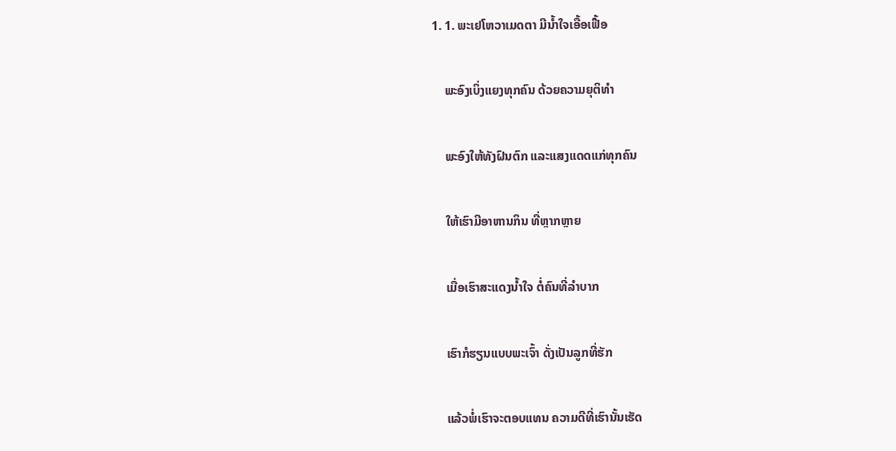1. 1. ພະເຢໂຫວາເມດຕາ ມີນ້ຳໃຈເອື້ອເຟື້ອ

    ພະອົງເບິ່ງແຍງທຸກຄົນ ດ້ວຍຄວາມຍຸຕິທຳ

    ພະອົງໃຫ້ທັງຝົນຕົກ ແລະແສງແດດແກ່ທຸກຄົນ

    ໃຫ້ເຮົາມີອາຫານກິນ ທີ່ຫຼາກຫຼາຍ

    ເມື່ອເຮົາສະແດງນ້ຳໃຈ ຕໍ່ຄົນທີ່ລຳບາກ

    ເຮົາກໍຮຽນແບບພະເຈົ້າ ດັ່ງເປັນລູກທີ່ຮັກ

    ແລ້ວພໍ່ເຮົາຈະຕອບແທນ ຄວາມດີທີ່ເຮົານັ້ນເຮັດ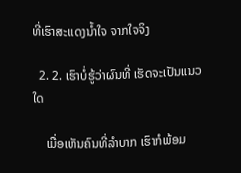ທີ່ເຮົາສະແດງນ້ຳໃຈ ຈາກໃຈຈິງ

  2. 2. ເຮົາບໍ່ຮູ້ວ່າຜົນທີ່ ເຮັດຈະເປັນແນວໃດ

    ເມື່ອເຫັນຄົນທີ່ລຳບາກ ເຮົາກໍພ້ອມ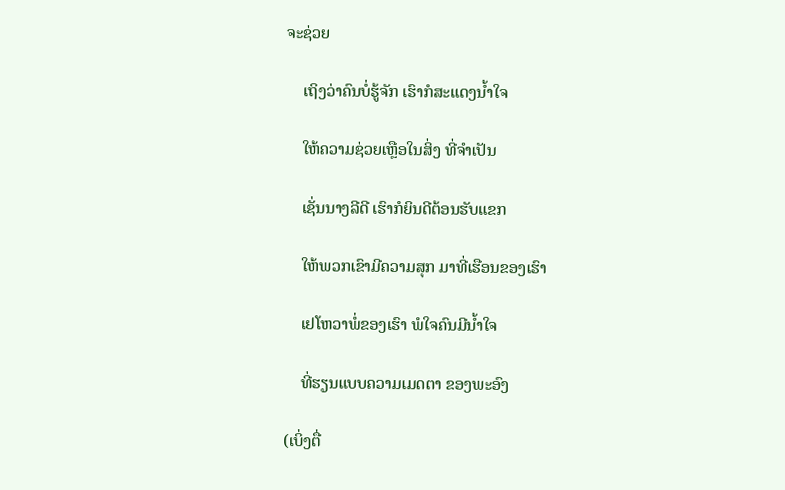ຈະຊ່ວຍ

    ເຖິງວ່າຄົນບໍ່ຮູ້ຈັກ ເຮົາກໍສະແດງນ້ຳໃຈ

    ໃຫ້ຄວາມຊ່ວຍເຫຼືອໃນສິ່ງ ທີ່ຈຳເປັນ

    ເຊັ່ນນາງລີດີ ເຮົາກໍຍິນດີຕ້ອນຮັບແຂກ

    ໃຫ້ພວກເຂົາມີຄວາມສຸກ ມາທີ່ເຮືອນຂອງເຮົາ

    ເຢໂຫວາພໍ່ຂອງເຮົາ ພໍໃຈຄົນມີນ້ຳໃຈ

    ທີ່ຮຽນແບບຄວາມເມດຕາ ຂອງພະອົງ

(ເບິ່ງຕື່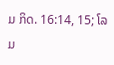ມ ກິດ. 16:14, 15; ໂລມ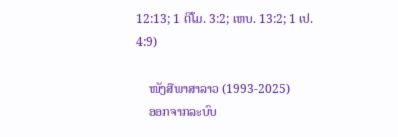12:13; 1 ຕີໂມ. 3:2; ເຫບ. 13:2; 1 ເປ. 4:9)

    ໜັງສືພາສາລາວ (1993-2025)
    ອອກຈາກລະບົບ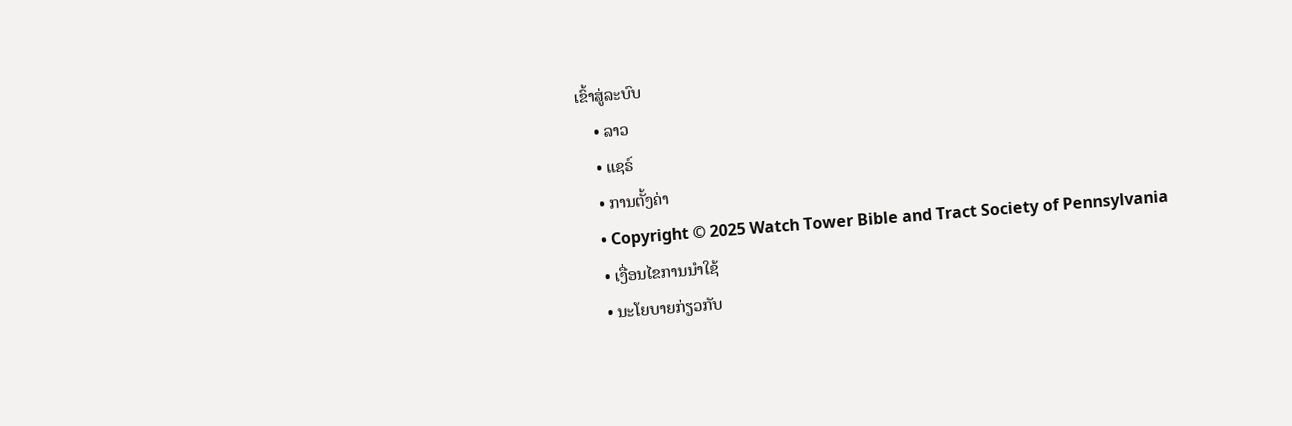ເຂົ້າສູ່ລະບົບ
    • ລາວ
    • ແຊຣ໌
    • ການຕັ້ງຄ່າ
    • Copyright © 2025 Watch Tower Bible and Tract Society of Pennsylvania
    • ເງື່ອນໄຂການນຳໃຊ້
    • ນະໂຍບາຍກ່ຽວກັບ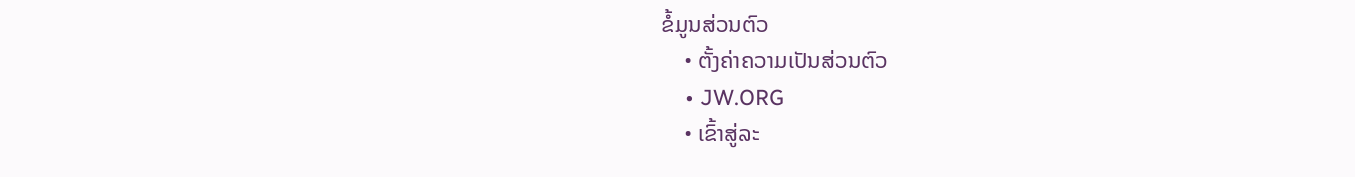ຂໍ້ມູນສ່ວນຕົວ
    • ຕັ້ງຄ່າຄວາມເປັນສ່ວນຕົວ
    • JW.ORG
    • ເຂົ້າສູ່ລະ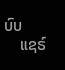ບົບ
    ແຊຣ໌